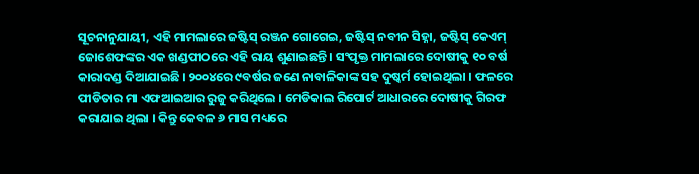ସୂଚନାନୁଯାୟୀ, ଏହି ମାମଲାରେ ଜଷ୍ଟିସ୍ ରଞ୍ଜନ ଗୋଗେଇ, ଜଷ୍ଟିସ୍ ନବୀନ ସିହ୍ନା, ଜଷ୍ଟିସ୍ କେଏମ୍ ଜୋଶେଫଙ୍କର ଏକ ଖଣ୍ଡପୀଠରେ ଏହି ରାୟ ଶୁଣାଇଛନ୍ତି । ସଂପୃକ୍ତ ମାମଲାରେ ଦୋଷୀକୁ ୧୦ ବର୍ଷ କାରାଦଣ୍ଡ ଦିଆଯାଇଛି । ୨୦୦୪ରେ ୯ବର୍ଷର ଜଣେ ନାବାଳିକାଙ୍କ ସହ ଦୁଷ୍କର୍ମ ହୋଇଥିଲା । ଫଳରେ ପୀଡିତାର ମା ଏଫଆଇଆର ରୁଜୁ କରିଥିଲେ । ମେଡିକାଲ ରିପୋର୍ଟ ଆଧାରରେ ଦୋଷୀକୁ ଗିରଫ କରାଯାଇ ଥିଲା । କିନ୍ତୁ କେବଳ ୬ ମାସ ମଧ୍ୟରେ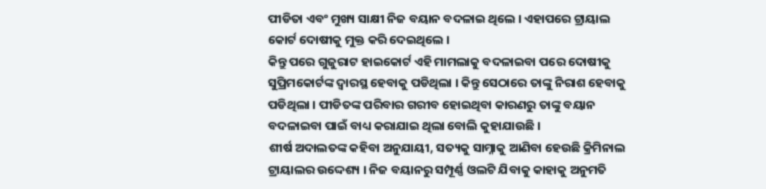ପୀଡିତା ଏବଂ ମୁଖ୍ୟ ସାକ୍ଷୀ ନିଜ ବୟାନ ବଦଳାଇ ଥିଲେ । ଏହାପରେ ଟ୍ରାୟାଲ କୋର୍ଟ ଦୋଷୀକୁ ମୁକ୍ତ କରି ଦେଇଥିଲେ ।
କିନ୍ତୁ ପରେ ଗୁଜୁରାଟ ହାଇକୋର୍ଟ ଏହି ମାମଲାକୁ ବଦଳାଇବା ପରେ ଦୋଷୀକୁ ସୁପ୍ରିମକୋର୍ଟଙ୍କ ଦ୍ୱାରସ୍ଥ ହେବାକୁ ପଡିଥିଲା । କିନ୍ତୁ ସେଠାରେ ତାଙ୍କୁ ନିରାଶ ହେବାକୁ ପଡିଥିଲା । ପୀଡିତଙ୍କ ପରିବାର ଗରୀବ ହୋଇଥିବା କାରଣରୁ ତାଙ୍କୁ ବୟାନ ବଦଳାଇବା ପାଇଁ ବାଧ୍ୟ କରାଯାଇ ଥିଲା ବୋଲି କୁହାଯାଉଛି ।
ଶୀର୍ଷ ଅଦାଲତଙ୍କ କହିବା ଅନୁଯାୟୀ, ସତ୍ୟକୁ ସାମ୍ନାକୁ ଆଣିବା ହେଉଛି କ୍ରିମିନାଲ ଟ୍ରାୟାଲର ଉଦ୍ଦେଶ୍ୟ । ନିଜ ବୟାନରୁ ସମ୍ପୂର୍ଣ୍ଣ ଓଲଟି ଯିବାକୁ କାହାକୁ ଅନୁମତି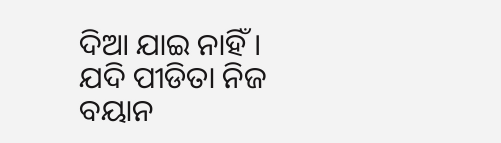ଦିଆ ଯାଇ ନାହିଁ । ଯଦି ପୀଡିତା ନିଜ ବୟାନ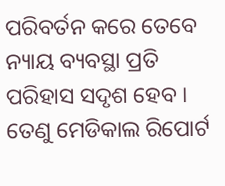ପରିବର୍ତନ କରେ ତେବେ ନ୍ୟାୟ ବ୍ୟବସ୍ଥା ପ୍ରତି ପରିହାସ ସଦୃଶ ହେବ । ତେଣୁ ମେଡିକାଲ ରିପୋର୍ଟ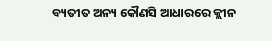ବ୍ୟତୀତ ଅନ୍ୟ କୌଣସି ଆଧାରରେ କ୍ଲୀନ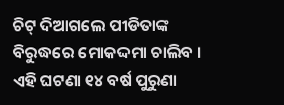ଚିଟ୍ ଦିଆଗଲେ ପୀଡିତାଙ୍କ ବିରୁଦ୍ଧରେ ମୋକଦ୍ଦମା ଚାଲିବ । ଏହି ଘଟଣା ୧୪ ବର୍ଷ ପୁରୁଣା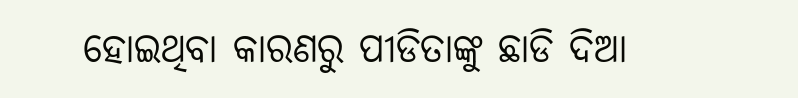ହୋଇଥିବା କାରଣରୁ ପୀଡିତାଙ୍କୁ ଛାଡି ଦିଆ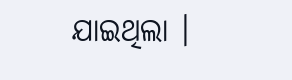ଯାଇଥିଲା ।